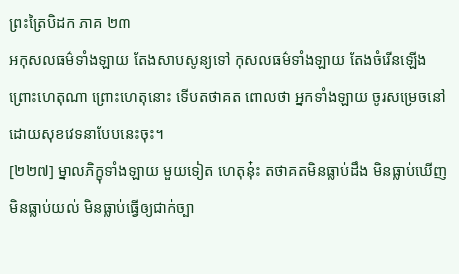ព្រះត្រៃបិដក ភាគ ២៣
អកុសលធម៌ទាំងឡាយ តែងសាបសូន្យទៅ កុសលធម៌ទាំងឡាយ តែងចំរើនឡើង ព្រោះហេតុណា ព្រោះហេតុនោះ ទើបតថាគត ពោលថា អ្នកទាំងឡាយ ចូរសម្រេចនៅ ដោយសុខវេទនាបែបនេះចុះ។
[២២៧] ម្នាលភិក្ខុទាំងឡាយ មួយទៀត ហេតុនុ៎ះ តថាគតមិនធ្លាប់ដឹង មិនធ្លាប់ឃើញ មិនធ្លាប់យល់ មិនធ្លាប់ធ្វើឲ្យជាក់ច្បា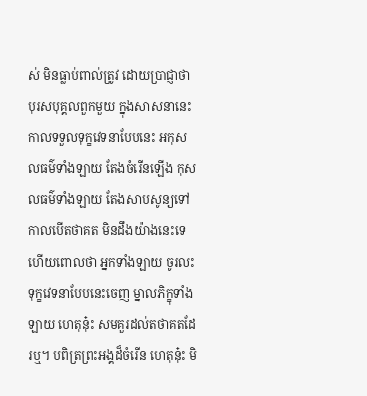ស់ មិនធ្លាប់ពាល់ត្រូវ ដោយប្រាជ្ញាថា បុរសបុគ្គលពួកមួយ ក្នុងសាសនានេះ កាលទទួលទុក្ខវេទនាបែបនេះ អកុសលធម៌ទាំងឡាយ តែងចំរើនឡើង កុសលធម៌ទាំងឡាយ តែងសាបសូន្យទៅ កាលបើតថាគត មិនដឹងយ៉ាងនេះទេ ហើយពោលថា អ្នកទាំងឡាយ ចូរលះទុក្ខវេទនាបែបនេះចេញ ម្នាលភិក្ខុទាំងឡាយ ហេតុនុ៎ះ សមគួរដល់តថាគតដែរឬ។ បពិត្រព្រះអង្គដ៏ចំរើន ហេតុនុ៎ះ មិ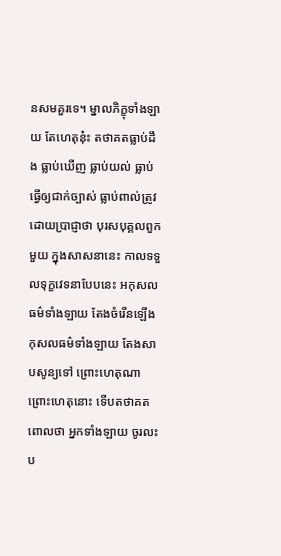នសមគួរទេ។ ម្នាលភិក្ខុទាំងឡាយ តែហេតុនុ៎ះ តថាគតធ្លាប់ដឹង ធ្លាប់ឃើញ ធ្លាប់យល់ ធ្លាប់ធ្វើឲ្យជាក់ច្បាស់ ធ្លាប់ពាល់ត្រូវ ដោយប្រាជ្ញាថា បុរសបុគ្គលពួកមួយ ក្នុងសាសនានេះ កាលទទួលទុក្ខវេទនាបែបនេះ អកុសលធម៌ទាំងឡាយ តែងចំរើនឡើង កុសលធម៌ទាំងឡាយ តែងសាបសូន្យទៅ ព្រោះហេតុណា ព្រោះហេតុនោះ ទើបតថាគត ពោលថា អ្នកទាំងឡាយ ចូរលះប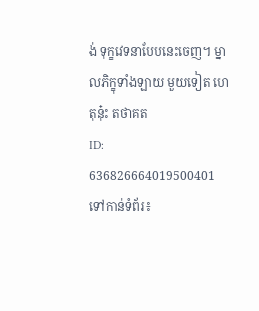ង់ ទុក្ខវេទនាបែបនេះចេញ។ ម្នាលភិក្ខុទាំងឡាយ មួយទៀត ហេតុនុ៎ះ តថាគត
ID: 636826664019500401
ទៅកាន់ទំព័រ៖